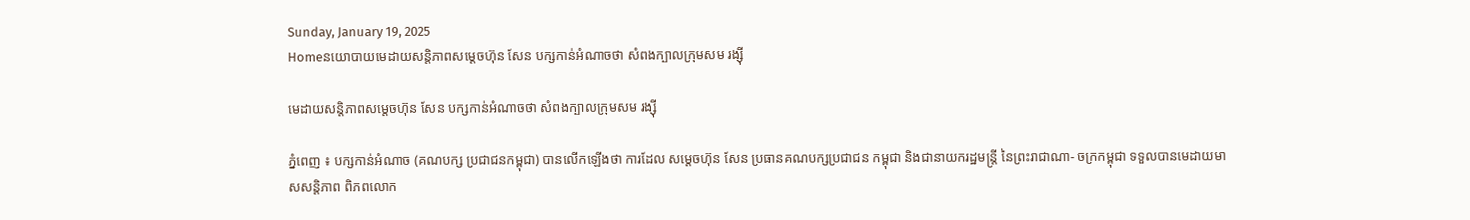Sunday, January 19, 2025
Homeនយោបាយមេដាយសន្តិភាពសម្តេចហ៊ុន សែន បក្សកាន់អំណាចថា សំពងក្បាលក្រុមសម រង្ស៊ី

មេដាយសន្តិភាពសម្តេចហ៊ុន សែន បក្សកាន់អំណាចថា សំពងក្បាលក្រុមសម រង្ស៊ី

ភ្នំពេញ ៖ បក្សកាន់អំណាច (គណបក្ស ប្រជាជនកម្ពុជា) បានលើកឡើងថា ការដែល សម្តេចហ៊ុន សែន ប្រធានគណបក្សប្រជាជន កម្ពុជា និងជានាយករដ្ឋមន្ត្រី នៃព្រះរាជាណា- ចក្រកម្ពុជា ទទួលបានមេដាយមាសសន្តិភាព ពិភពលោក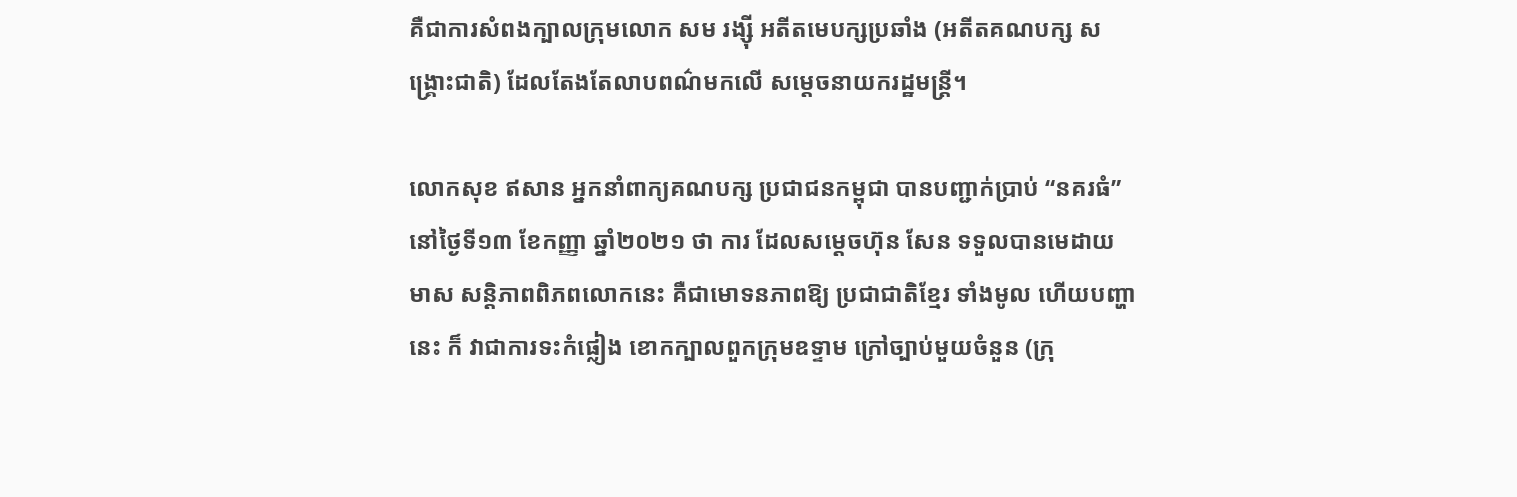គឺជាការសំពងក្បាលក្រុមលោក សម រង្ស៊ី អតីតមេបក្សប្រឆាំង (អតីតគណបក្ស សង្គ្រោះជាតិ) ដែលតែងតែលាបពណ៌មកលើ សម្តេចនាយករដ្ឋមន្ត្រី។

លោកសុខ ឥសាន អ្នកនាំពាក្យគណបក្ស ប្រជាជនកម្ពុជា បានបញ្ជាក់ប្រាប់ “នគរធំ” នៅថ្ងៃទី១៣ ខែកញ្ញា ឆ្នាំ២០២១ ថា ការ ដែលសម្តេចហ៊ុន សែន ទទួលបានមេដាយមាស សន្តិភាពពិភពលោកនេះ គឺជាមោទនភាពឱ្យ ប្រជាជាតិខ្មែរ ទាំងមូល ហើយបញ្ហានេះ ក៏ វាជាការទះកំផ្លៀង ខោកក្បាលពួកក្រុមឧទ្ទាម ក្រៅច្បាប់មួយចំនួន (ក្រុ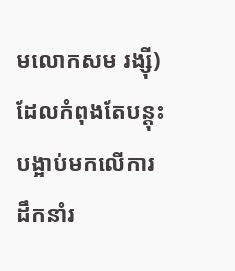មលោកសម រង្ស៊ី) ដែលកំពុងតែបន្តុះបង្អាប់មកលើការដឹកនាំរ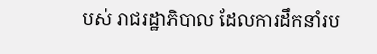បស់ រាជរដ្ឋាភិបាល ដែលការដឹកនាំរប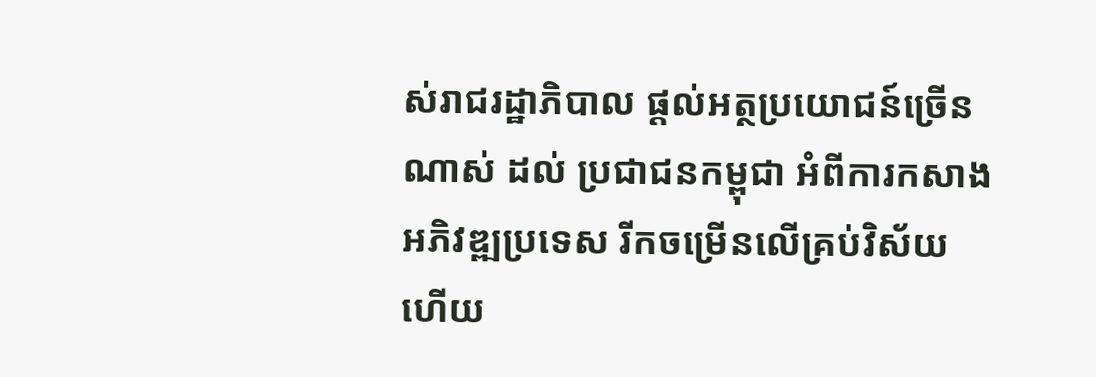ស់រាជរដ្ឋាភិបាល ផ្តល់អត្ថប្រយោជន៍ច្រើនណាស់ ដល់ ប្រជាជនកម្ពុជា អំពីការកសាងអភិវឌ្ឍប្រទេស រីកចម្រើនលើគ្រប់វិស័យ ហើយ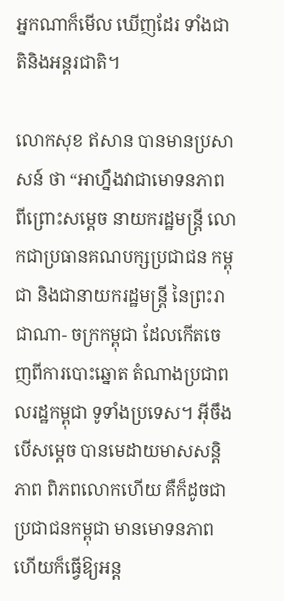អ្នកណាក៏មើល ឃើញដែរ ទាំងជាតិនិងអន្តរជាតិ។

លោកសុខ ឥសាន បានមានប្រសាសន៍ ថា “អាហ្នឹងវាជាមោទនភាព ពីព្រោះសម្តេច នាយករដ្ឋមន្ត្រី លោកជាប្រធានគណបក្សប្រជាជន កម្ពុជា និងជានាយករដ្ឋមន្ត្រី នៃព្រះរាជាណា- ចក្រកម្ពុជា ដែលកើតចេញពីការបោះឆ្នោត តំណាងប្រជាពលរដ្ឋកម្ពុជា ទូទាំងប្រទេស។ អ៊ីចឹងបើសម្តេច បានមេដាយមាសសន្តិភាព ពិភពលោកហើយ គឺក៏ដូចជាប្រជាជនកម្ពុជា មានមោទនភាព ហើយក៏ធ្វើឱ្យអន្ត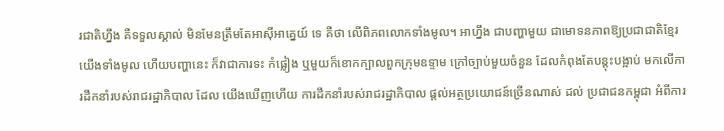រជាតិហ្នឹង គឺទទួលស្គាល់ មិនមែនត្រឹមតែអាស៊ីអាគ្នេយ៍ ទេ គឺថា លើពិភពលោកទាំងមូល។ អាហ្នឹង ជាបញ្ហាមួយ ជាមោទនភាពឱ្យប្រជាជាតិខ្មែរ យើងទាំងមូល ហើយបញ្ហានេះ ក៏វាជាការទះ កំផ្លៀង ឬមួយក៏ខោកក្បាលពួកក្រុមឧទ្ទាម ក្រៅច្បាប់មួយចំនួន ដែលកំពុងតែបន្តុះបង្អាប់ មកលើការដឹកនាំរបស់រាជរដ្ឋាភិបាល ដែល យើងឃើញហើយ ការដឹកនាំរបស់រាជរដ្ឋាភិបាល ផ្តល់អត្ថប្រយោជន៍ច្រើនណាស់ ដល់ ប្រជាជនកម្ពុជា អំពីការ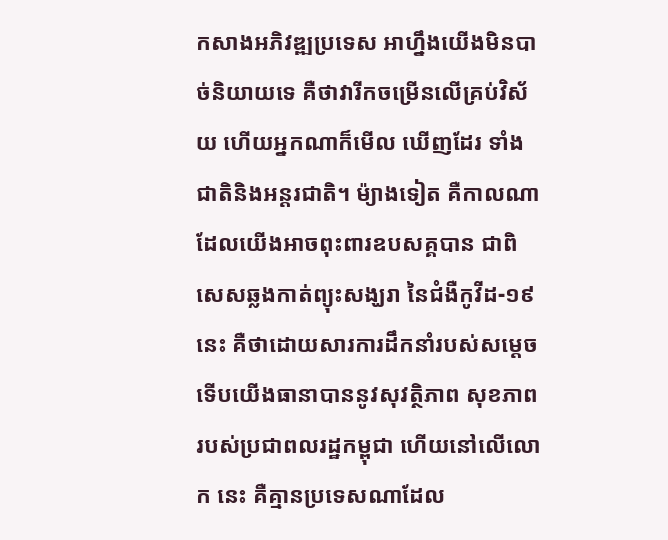កសាងអភិវឌ្ឍប្រទេស អាហ្នឹងយើងមិនបាច់និយាយទេ គឺថាវារីកចម្រើនលើគ្រប់វិស័យ ហើយអ្នកណាក៏មើល ឃើញដែរ ទាំងជាតិនិងអន្តរជាតិ។ ម៉្យាងទៀត គឺកាលណាដែលយើងអាចពុះពារឧបសគ្គបាន ជាពិសេសឆ្លងកាត់ព្យុះសង្ឃរា នៃជំងឺកូវីដ-១៩ នេះ គឺថាដោយសារការដឹកនាំរបស់សម្តេច ទើបយើងធានាបាននូវសុវត្ថិភាព សុខភាព របស់ប្រជាពលរដ្ឋកម្ពុជា ហើយនៅលើលោក នេះ គឺគ្មានប្រទេសណាដែល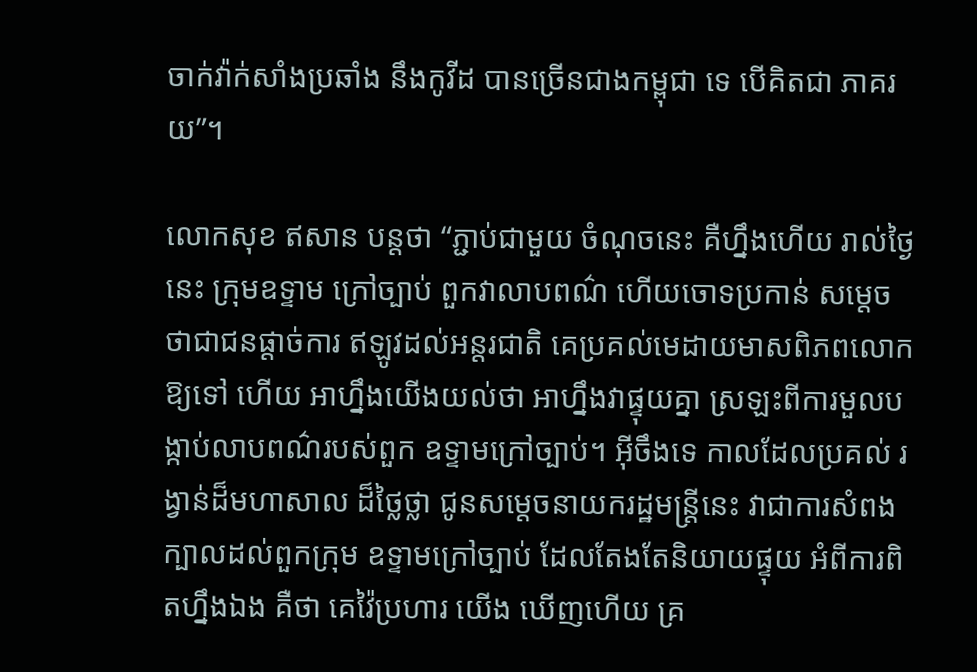ចាក់វ៉ាក់សាំងប្រឆាំង នឹងកូវីដ បានច្រើនជាងកម្ពុជា ទេ បើគិតជា ភាគរយ”។

លោកសុខ ឥសាន បន្តថា “ភ្ជាប់ជាមួយ ចំណុចនេះ គឺហ្នឹងហើយ រាល់ថ្ងៃនេះ ក្រុមឧទ្ទាម ក្រៅច្បាប់ ពួកវាលាបពណ៌ ហើយចោទប្រកាន់ សម្តេច ថាជាជនផ្តាច់ការ ឥឡូវដល់អន្តរជាតិ គេប្រគល់មេដាយមាសពិភពលោក ឱ្យទៅ ហើយ អាហ្នឹងយើងយល់ថា អាហ្នឹងវាផ្ទុយគ្នា ស្រឡះពីការមួលបង្កាប់លាបពណ៌របស់ពួក ឧទ្ទាមក្រៅច្បាប់។ អ៊ីចឹងទេ កាលដែលប្រគល់ រង្វាន់ដ៏មហាសាល ដ៏ថ្លៃថ្លា ជូនសម្តេចនាយករដ្ឋមន្ត្រីនេះ វាជាការសំពងក្បាលដល់ពួកក្រុម ឧទ្ទាមក្រៅច្បាប់ ដែលតែងតែនិយាយផ្ទុយ អំពីការពិតហ្នឹងឯង គឺថា គេវ៉ៃប្រហារ យើង ឃើញហើយ គ្រ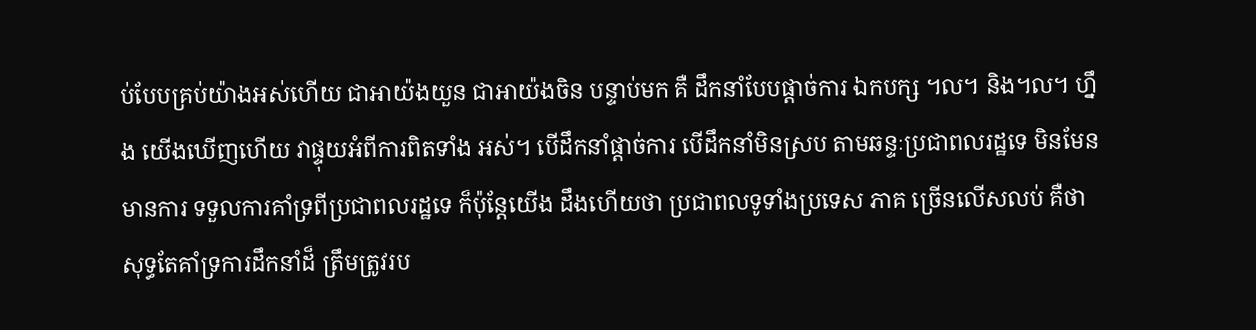ប់បែបគ្រប់យ៉ាងអស់ហើយ ជាអាយ៉ងយួន ជាអាយ៉ងចិន បន្ទាប់មក គឺ ដឹកនាំបែបផ្តាច់ការ ឯកបក្ស ៘ និង៘ ហ្នឹង យើងឃើញហើយ វាផ្ទុយអំពីការពិតទាំង អស់។ បើដឹកនាំផ្តាច់ការ បើដឹកនាំមិនស្រប តាមឆន្ទៈប្រជាពលរដ្ឋទេ មិនមែនមានការ ទទួលការគាំទ្រពីប្រជាពលរដ្ឋទេ ក៏ប៉ុន្តែយើង ដឹងហើយថា ប្រជាពលទូទាំងប្រទេស ភាគ ច្រើនលើសលប់ គឺថាសុទ្ធតែគាំទ្រការដឹកនាំដ៏ ត្រឹមត្រូវរប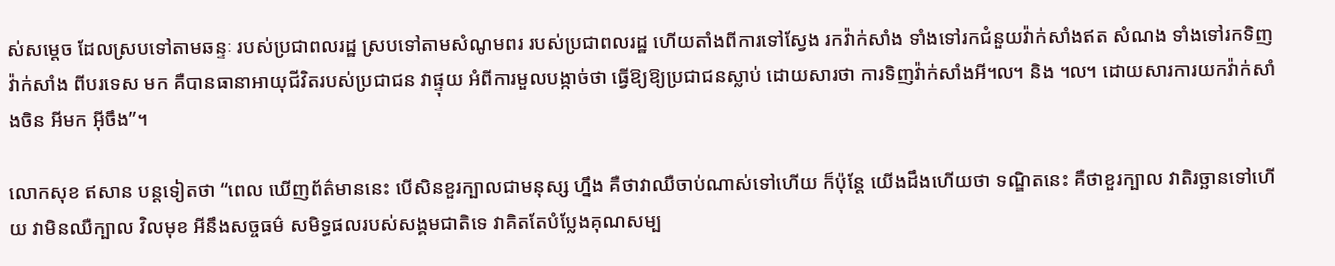ស់សម្តេច ដែលស្របទៅតាមឆន្ទៈ របស់ប្រជាពលរដ្ឋ ស្របទៅតាមសំណូមពរ របស់ប្រជាពលរដ្ឋ ហើយតាំងពីការទៅស្វែង រកវ៉ាក់សាំង ទាំងទៅរកជំនួយវ៉ាក់សាំងឥត សំណង ទាំងទៅរកទិញវ៉ាក់សាំង ពីបរទេស មក គឺបានធានាអាយុជីវិតរបស់ប្រជាជន វាផ្ទុយ អំពីការមួលបង្កាច់ថា ធ្វើឱ្យឱ្យប្រជាជនស្លាប់ ដោយសារថា ការទិញវ៉ាក់សាំងអី៘ និង ៘ ដោយសារការយកវ៉ាក់សាំងចិន អីមក អ៊ីចឹង”។

លោកសុខ ឥសាន បន្តទៀតថា “ពេល ឃើញព័ត៌មាននេះ បើសិនខួរក្បាលជាមនុស្ស ហ្នឹង គឺថាវាឈឺចាប់ណាស់ទៅហើយ ក៏ប៉ុន្តែ យើងដឹងហើយថា ទណ្ឌិតនេះ គឺថាខួរក្បាល វាតិរច្ឆានទៅហើយ វាមិនឈឺក្បាល វិលមុខ អីនឹងសច្ចធម៌ សមិទ្ធផលរបស់សង្គមជាតិទេ វាគិតតែបំប្លែងគុណសម្ប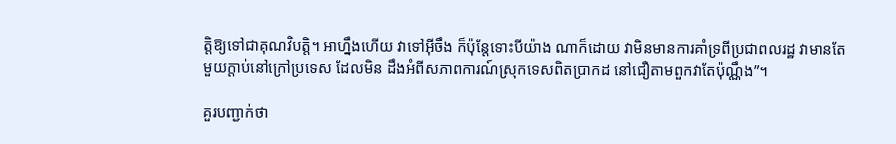ត្តិឱ្យទៅជាគុណវិបត្តិ។ អាហ្នឹងហើយ វាទៅអ៊ីចឹង ក៏ប៉ុន្តែទោះបីយ៉ាង ណាក៏ដោយ វាមិនមានការគាំទ្រពីប្រជាពលរដ្ឋ វាមានតែមួយក្តាប់នៅក្រៅប្រទេស ដែលមិន ដឹងអំពីសភាពការណ៍ស្រុកទេសពិតប្រាកដ នៅជឿតាមពួកវាតែប៉ុណ្ណឹង”។

គួរបញ្ជាក់ថា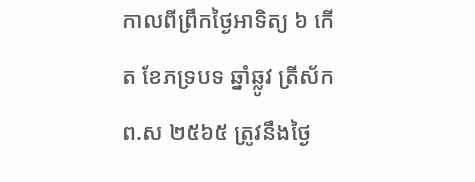កាលពីព្រឹកថ្ងៃអាទិត្យ ៦ កើត ខែភទ្របទ ឆ្នាំឆ្លូវ ត្រីស័ក ព.ស ២៥៦៥ ត្រូវនឹងថ្ងៃ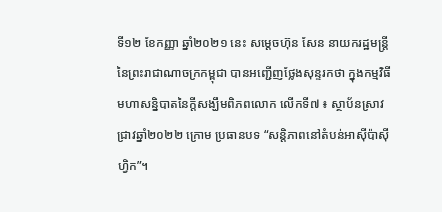ទី១២ ខែកញ្ញា ឆ្នាំ២០២១ នេះ សម្តេចហ៊ុន សែន នាយករដ្ឋមន្ត្រីនៃព្រះរាជាណាចក្រកម្ពុជា បានអញ្ជើញថ្លែងសុន្ទរកថា ក្នុងកម្មវិធីមហាសន្និបាតនៃក្តីសង្ឃឹមពិភពលោក លើកទី៧ ៖ ស្ថាប័នស្រាវជ្រាវឆ្នាំ២០២២ ក្រោម ប្រធានបទ “សន្តិភាពនៅតំបន់អាស៊ីប៉ាស៊ីហ្វិក”។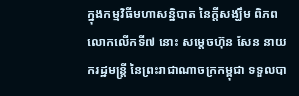ក្នុងកម្មវិធីមហាសន្និបាត នៃក្តីសង្ឃឹម ពិភពលោកលើកទី៧ នោះ សម្តេចហ៊ុន សែន នាយករដ្ឋមន្ត្រី នៃព្រះរាជាណាចក្រកម្ពុជា ទទួលបា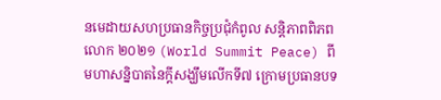នមេដាយសហប្រធានកិច្ចប្រជុំកំពូល សន្តិភាពពិភពលោក ២០២១ (World Summit Peace) ពីមហាសន្និបាតនៃក្តីសង្ឃឹមលើកទី៧ ក្រោមប្រធានបទ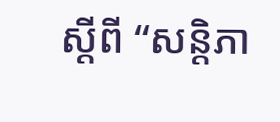ស្តីពី “សន្តិភា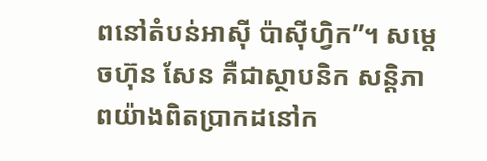ពនៅតំបន់អាស៊ី ប៉ាស៊ីហ្វិក”។ សម្តេចហ៊ុន សែន គឺជាស្ថាបនិក សន្តិភាពយ៉ាងពិតប្រាកដនៅក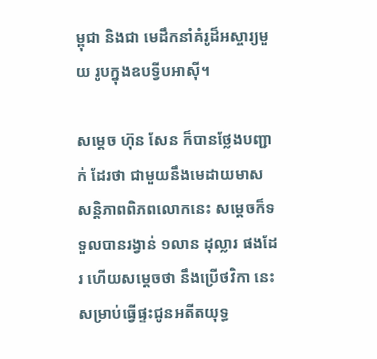ម្ពុជា និងជា មេដឹកនាំគំរូដ៏អស្ចារ្យមួយ រូបក្នុងឧបទ្វីបអាស៊ី។

សម្តេច ហ៊ុន សែន ក៏បានថ្លែងបញ្ជាក់ ដែរថា ជាមួយនឹងមេដាយមាសសន្តិភាពពិភពលោកនេះ សម្តេចក៏ទទួលបានរង្វាន់ ១លាន ដុល្លារ ផងដែរ ហើយសម្តេចថា នឹងប្រើថវិកា នេះ សម្រាប់ធ្វើផ្ទះជូនអតីតយុទ្ធ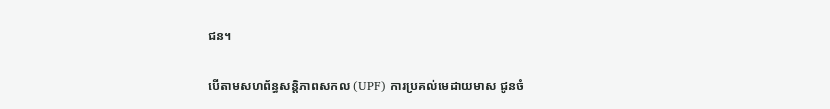ជន។

បើតាមសហព័ន្ធសន្តិភាពសកល (UPF) ការប្រគល់មេដាយមាស ជូនចំ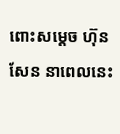ពោះសម្តេច ហ៊ុន សែន នាពេលនេះ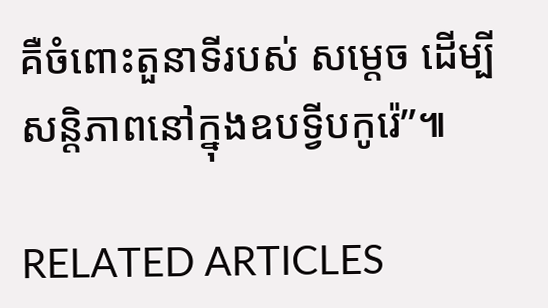គឺចំពោះតួនាទីរបស់ សម្តេច ដើម្បីសន្តិភាពនៅក្នុងឧបទ្វីបកូរ៉េ”៕

RELATED ARTICLES